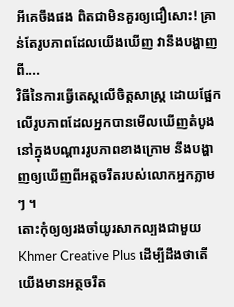អីគេចឹងផង ពិតជាមិនគួរឲ្យជឿសោះ! គ្រាន់តែរូបភាពដែលយើងឃើញ វានឹងបង្ហាញពី....
វិធីនៃការធ្វើតេស្តលើចិត្តសាស្រ្ត ដោយផ្អែកលើរូបភាពដែលអ្នកបានមើលឃើញតំបូង នៅក្នុងបណ្តាររូបភាពខាងក្រោម នឹងបង្ហាញឲ្យឃើញពីអត្តចរឹតរបស់លោកអ្នកភ្លាមៗ ។
តោះកុំឲ្យឲ្យរងចាំយូរសាកល្បងជាមួយ Khmer Creative Plus ដើម្បីដឹងថាតើយើងមានអត្ថចរឹត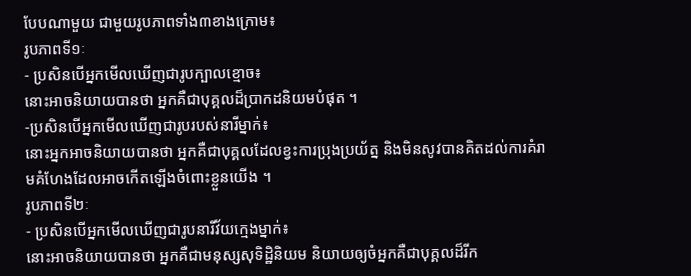បែបណាមួយ ជាមួយរូបភាពទាំង៣ខាងក្រោម៖
រូបភាពទី១ៈ
- ប្រសិនបើអ្នកមើលឃើញជារូបក្បាលខ្មោច៖
នោះអាចនិយាយបានថា អ្នកគឺជាបុគ្គលដ៏ប្រាកដនិយមបំផុត ។
-ប្រសិនបើអ្នកមើលឃើញជារូបរបស់នារីម្នាក់៖
នោះអ្នកអាចនិយាយបានថា អ្នកគឺជាបុគ្គលដែលខ្វះការប្រុងប្រយ័ត្ន និងមិនសូវបានគិតដល់ការគំរាមគំហែងដែលអាចកើតឡើងចំពោះខ្លួនយើង ។
រូបភាពទី២ៈ
- ប្រសិនបើអ្នកមើលឃើញជារូបនារីវ័យក្មេងម្នាក់៖
នោះអាចនិយាយបានថា អ្នកគឺជាមនុស្សសុទិដ្ឋិនិយម និយាយឲ្យចំអ្នកគឺជាបុគ្គលដ៏រីក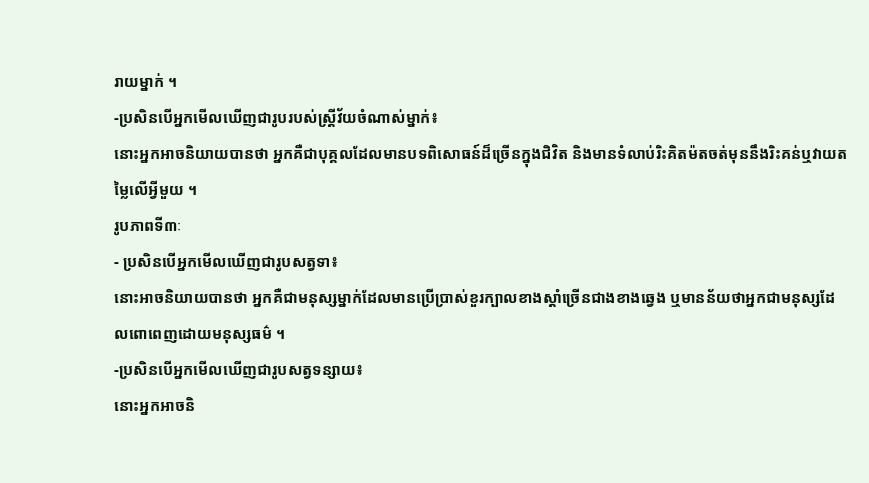រាយម្នាក់ ។
-ប្រសិនបើអ្នកមើលឃើញជារូបរបស់ស្រ្តីវ័យចំណាស់ម្នាក់៖
នោះអ្នកអាចនិយាយបានថា អ្នកគឺជាបុគ្គលដែលមានបទពិសោធន៍ដ៏ច្រើនក្នុងជិវិត និងមានទំលាប់រិះគិតម៉តចត់មុននឹងរិះគន់ឬវាយតម្លៃលើអ្វីមួយ ។
រូបភាពទី៣ៈ
- ប្រសិនបើអ្នកមើលឃើញជារូបសត្វទា៖
នោះអាចនិយាយបានថា អ្នកគឺជាមនុស្សម្នាក់ដែលមានប្រើប្រាស់ខួរក្បាលខាងស្តាំច្រើនជាងខាងឆ្វេង ឬមានន័យថាអ្នកជាមនុស្សដែលពោពេញដោយមនុស្សធម៌ ។
-ប្រសិនបើអ្នកមើលឃើញជារូបសត្វទន្សាយ៖
នោះអ្នកអាចនិ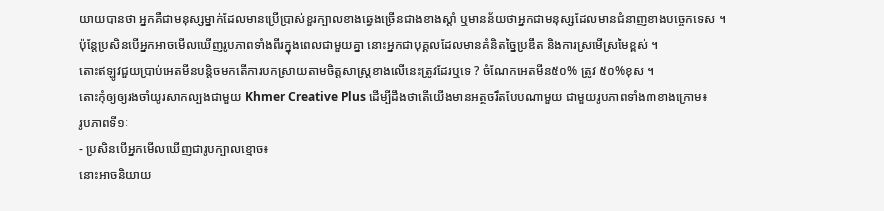យាយបានថា អ្នកគឺជាមនុស្សម្នាក់ដែលមានប្រើប្រាស់ខួរក្បាលខាងឆ្វេងច្រើនជាងខាងស្តាំ ឬមានន័យថាអ្នកជាមនុស្សដែលមានជំនាញខាងបច្ចេកទេស ។
ប៉ុន្តែប្រសិនបើអ្នកអាចមើលឃើញរូបភាពទាំងពីរក្នុងពេលជាមួយគ្នា នោះអ្នកជាបុគ្គលដែលមានគំនិតច្នៃប្រឌឹត និងការស្រមើស្រមៃខ្ពស់ ។
តោះឥឡូវជួយប្រាប់អេតមីនបន្តិចមកតើការបកស្រាយតាមចិត្តសាស្រ្តខាងលើនេះត្រូវដែរឬទេ ? ចំណែកអេតមីន៥០% ត្រូវ ៥០%ខុស ។
តោះកុំឲ្យឲ្យរងចាំយូរសាកល្បងជាមួយ Khmer Creative Plus ដើម្បីដឹងថាតើយើងមានអត្ថចរឹតបែបណាមួយ ជាមួយរូបភាពទាំង៣ខាងក្រោម៖
រូបភាពទី១ៈ
- ប្រសិនបើអ្នកមើលឃើញជារូបក្បាលខ្មោច៖
នោះអាចនិយាយ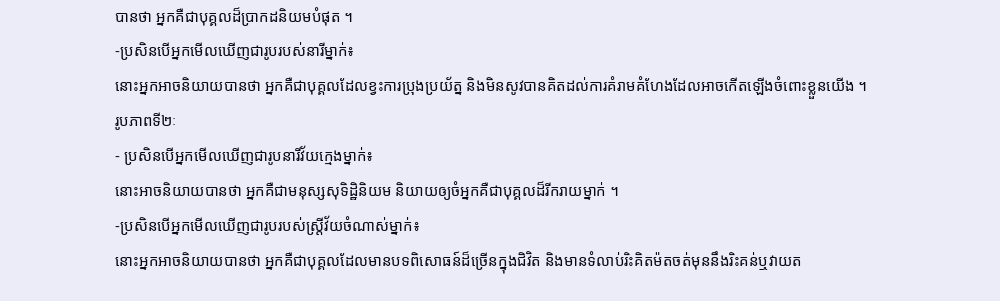បានថា អ្នកគឺជាបុគ្គលដ៏ប្រាកដនិយមបំផុត ។
-ប្រសិនបើអ្នកមើលឃើញជារូបរបស់នារីម្នាក់៖
នោះអ្នកអាចនិយាយបានថា អ្នកគឺជាបុគ្គលដែលខ្វះការប្រុងប្រយ័ត្ន និងមិនសូវបានគិតដល់ការគំរាមគំហែងដែលអាចកើតឡើងចំពោះខ្លួនយើង ។
រូបភាពទី២ៈ
- ប្រសិនបើអ្នកមើលឃើញជារូបនារីវ័យក្មេងម្នាក់៖
នោះអាចនិយាយបានថា អ្នកគឺជាមនុស្សសុទិដ្ឋិនិយម និយាយឲ្យចំអ្នកគឺជាបុគ្គលដ៏រីករាយម្នាក់ ។
-ប្រសិនបើអ្នកមើលឃើញជារូបរបស់ស្រ្តីវ័យចំណាស់ម្នាក់៖
នោះអ្នកអាចនិយាយបានថា អ្នកគឺជាបុគ្គលដែលមានបទពិសោធន៍ដ៏ច្រើនក្នុងជិវិត និងមានទំលាប់រិះគិតម៉តចត់មុននឹងរិះគន់ឬវាយត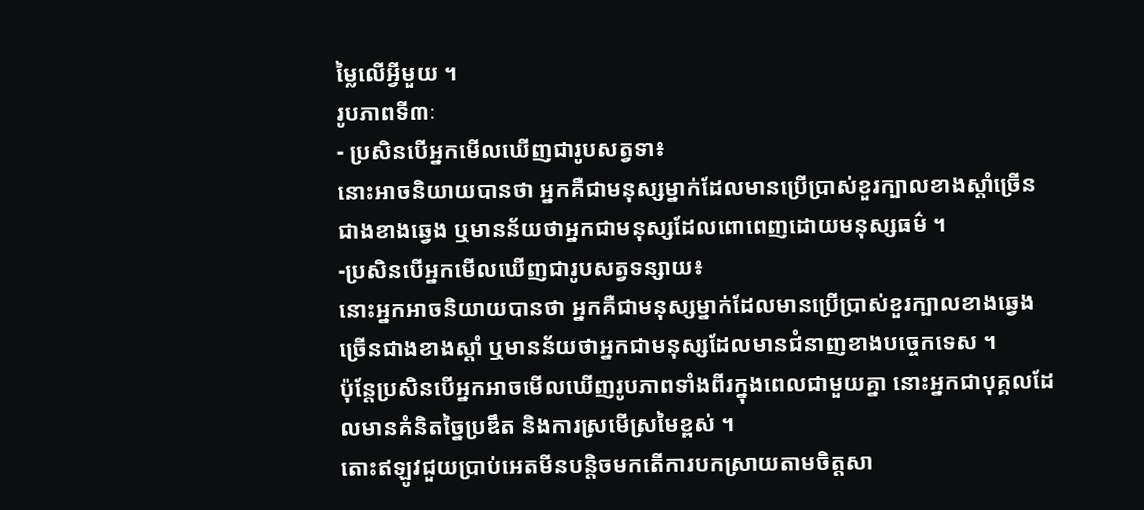ម្លៃលើអ្វីមួយ ។
រូបភាពទី៣ៈ
- ប្រសិនបើអ្នកមើលឃើញជារូបសត្វទា៖
នោះអាចនិយាយបានថា អ្នកគឺជាមនុស្សម្នាក់ដែលមានប្រើប្រាស់ខួរក្បាលខាងស្តាំច្រើនជាងខាងឆ្វេង ឬមានន័យថាអ្នកជាមនុស្សដែលពោពេញដោយមនុស្សធម៌ ។
-ប្រសិនបើអ្នកមើលឃើញជារូបសត្វទន្សាយ៖
នោះអ្នកអាចនិយាយបានថា អ្នកគឺជាមនុស្សម្នាក់ដែលមានប្រើប្រាស់ខួរក្បាលខាងឆ្វេងច្រើនជាងខាងស្តាំ ឬមានន័យថាអ្នកជាមនុស្សដែលមានជំនាញខាងបច្ចេកទេស ។
ប៉ុន្តែប្រសិនបើអ្នកអាចមើលឃើញរូបភាពទាំងពីរក្នុងពេលជាមួយគ្នា នោះអ្នកជាបុគ្គលដែលមានគំនិតច្នៃប្រឌឹត និងការស្រមើស្រមៃខ្ពស់ ។
តោះឥឡូវជួយប្រាប់អេតមីនបន្តិចមកតើការបកស្រាយតាមចិត្តសា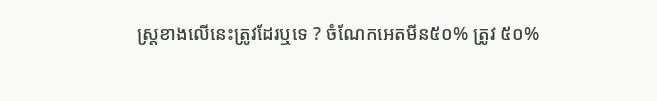ស្រ្តខាងលើនេះត្រូវដែរឬទេ ? ចំណែកអេតមីន៥០% ត្រូវ ៥០%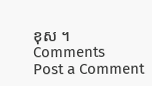ខុស ។
Comments
Post a Comment